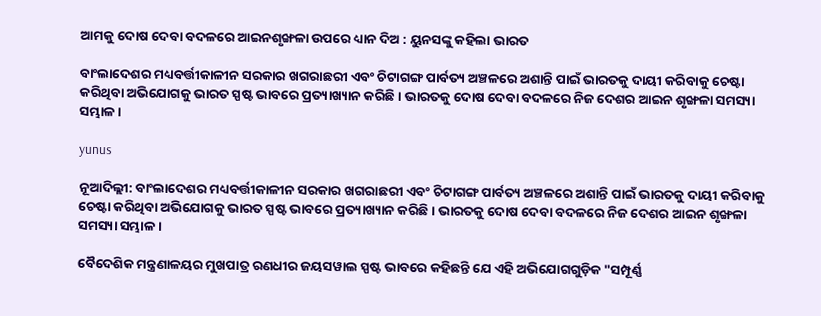ଆମକୁ ଦୋଷ ଦେବା ବଦଳରେ ଆଇନଶୃଙ୍ଖଳା ଉପରେ ଧ୍ୟାନ ଦିଅ : ୟୁନସଙ୍କୁ କହିଲା ଭାରତ

ବାଂଲାଦେଶର ମଧ୍ୟବର୍ତ୍ତୀକାଳୀନ ସରକାର ଖଗରାଛରୀ ଏବଂ ଚିଟାଗଙ୍ଗ ପାର୍ବତ୍ୟ ଅଞ୍ଚଳରେ ଅଶାନ୍ତି ପାଇଁ ଭାରତକୁ ଦାୟୀ କରିବାକୁ ଚେଷ୍ଟା କରିଥିବା ଅଭିଯୋଗକୁ ଭାରତ ସ୍ପଷ୍ଟ ଭାବରେ ପ୍ରତ୍ୟାଖ୍ୟାନ କରିଛି। ଭାରତକୁ ଦୋଷ ଦେବା ବଦଳରେ ନିଜ ଦେଶର ଆଇନ ଶୃଙ୍ଖଳା ସମସ୍ୟା ସମ୍ଭାଳ ।

yunus

ନୂଆଦିଲ୍ଲୀ: ବାଂଲାଦେଶର ମଧ୍ୟବର୍ତ୍ତୀକାଳୀନ ସରକାର ଖଗରାଛରୀ ଏବଂ ଚିଟାଗଙ୍ଗ ପାର୍ବତ୍ୟ ଅଞ୍ଚଳରେ ଅଶାନ୍ତି ପାଇଁ ଭାରତକୁ ଦାୟୀ କରିବାକୁ ଚେଷ୍ଟା କରିଥିବା ଅଭିଯୋଗକୁ ଭାରତ ସ୍ପଷ୍ଟ ଭାବରେ ପ୍ରତ୍ୟାଖ୍ୟାନ କରିଛି। ଭାରତକୁ ଦୋଷ ଦେବା ବଦଳରେ ନିଜ ଦେଶର ଆଇନ ଶୃଙ୍ଖଳା ସମସ୍ୟା ସମ୍ଭାଳ ।

ବୈଦେଶିକ ମନ୍ତ୍ରଣାଳୟର ମୁଖପାତ୍ର ରଣଧୀର ଜୟସୱାଲ ସ୍ପଷ୍ଟ ଭାବରେ କହିଛନ୍ତି ଯେ ଏହି ଅଭିଯୋଗଗୁଡ଼ିକ "ସମ୍ପୂର୍ଣ୍ଣ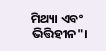ମିଥ୍ୟା ଏବଂ ଭିତ୍ତିହୀନ"।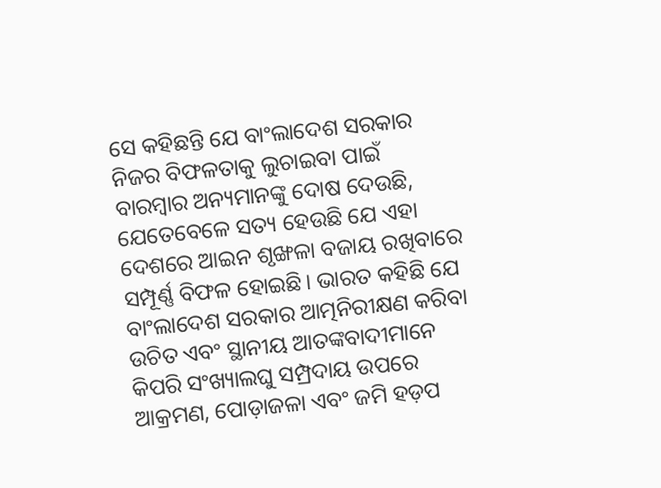ସେ କହିଛନ୍ତି ଯେ ବାଂଲାଦେଶ ସରକାର ନିଜର ବିଫଳତାକୁ ଲୁଚାଇବା ପାଇଁ ବାରମ୍ବାର ଅନ୍ୟମାନଙ୍କୁ ଦୋଷ ଦେଉଛି, ଯେତେବେଳେ ସତ୍ୟ ହେଉଛି ଯେ ଏହା ଦେଶରେ ଆଇନ ଶୃଙ୍ଖଳା ବଜାୟ ରଖିବାରେ ସମ୍ପୂର୍ଣ୍ଣ ବିଫଳ ହୋଇଛି। ଭାରତ କହିଛି ଯେ ବାଂଲାଦେଶ ସରକାର ଆତ୍ମନିରୀକ୍ଷଣ କରିବା ଉଚିତ ଏବଂ ସ୍ଥାନୀୟ ଆତଙ୍କବାଦୀମାନେ କିପରି ସଂଖ୍ୟାଲଘୁ ସମ୍ପ୍ରଦାୟ ଉପରେ ଆକ୍ରମଣ, ପୋଡ଼ାଜଳା ଏବଂ ଜମି ହଡ଼ପ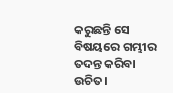କରୁଛନ୍ତି ସେ ବିଷୟରେ ଗମ୍ଭୀର ତଦନ୍ତ କରିବା ଉଚିତ।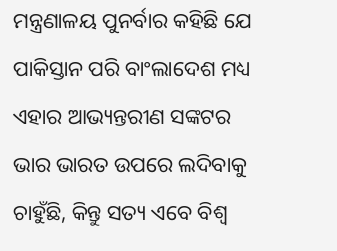ମନ୍ତ୍ରଣାଳୟ ପୁନର୍ବାର କହିଛି ଯେ ପାକିସ୍ତାନ ପରି ବାଂଲାଦେଶ ମଧ୍ୟ ଏହାର ଆଭ୍ୟନ୍ତରୀଣ ସଙ୍କଟର ଭାର ଭାରତ ଉପରେ ଲଦିବାକୁ ଚାହୁଁଛି, କିନ୍ତୁ ସତ୍ୟ ଏବେ ବିଶ୍ୱ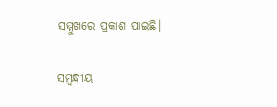ସମ୍ମୁଖରେ ପ୍ରକାଶ ପାଇଛି।

ସମ୍ବନ୍ଧୀୟ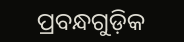ପ୍ରବନ୍ଧଗୁଡ଼ିକ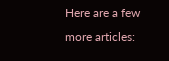Here are a few more articles: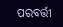ପରବର୍ତ୍ତୀ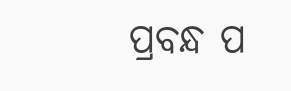ପ୍ରବନ୍ଧ ପ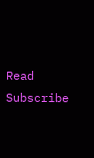Read
Subscribe